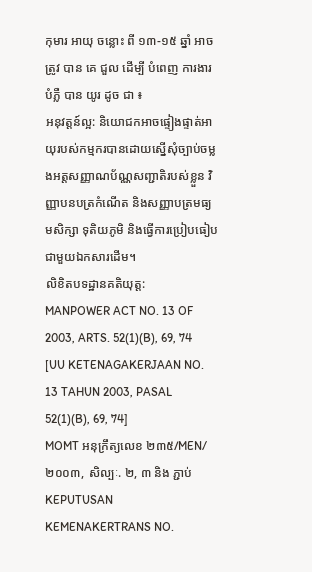កុមារ អាយុ ចន្លោះ ពី ១៣-១៥ ឆ្នាំ អាច ត្រូវ បាន គេ ជួល ដើម្បី បំពេញ ការងារ បំភ្លឺ បាន យូរ ដូច ជា ៖
អនុវត្តន៍ល្អ: និយោជកអាចផ្ទៀងផ្ទាត់អាយុរបស់កម្មករបានដោយស្នើសុំច្បាប់ចម្លងអត្តសញ្ញាណប័ណ្ណសញ្ជាតិរបស់ខ្លួន វិញ្ញាបនបត្រកំណើត និងសញ្ញាបត្រមធ្យមសិក្សា ទុតិយភូមិ និងធ្វើការប្រៀបធៀបជាមួយឯកសារដើម។
លិខិតបទដ្ឋានគតិយុត្ត:
MANPOWER ACT NO. 13 OF 2003, ARTS. 52(1)(B), 69, 74 [UU KETENAGAKERJAAN NO. 13 TAHUN 2003, PASAL 52(1)(B), 69, 74]
MOMT អនុក្រឹត្យលេខ ២៣៥/MEN/២០០៣, សិល្បៈ. ២, ៣ និង ភ្ជាប់ KEPUTUSAN KEMENAKERTRANS NO.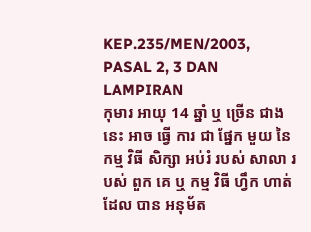KEP.235/MEN/2003, PASAL 2, 3 DAN LAMPIRAN
កុមារ អាយុ 14 ឆ្នាំ ឬ ច្រើន ជាង នេះ អាច ធ្វើ ការ ជា ផ្នែក មួយ នៃ កម្ម វិធី សិក្សា អប់រំ របស់ សាលា របស់ ពួក គេ ឬ កម្ម វិធី ហ្វឹក ហាត់ ដែល បាន អនុម័ត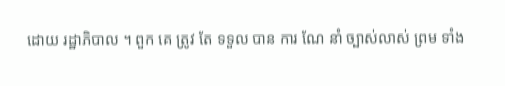ដោយ រដ្ឋាភិបាល ។ ពួក គេ ត្រូវ តែ ទទួល បាន ការ ណែ នាំ ច្បាស់លាស់ ព្រម ទាំង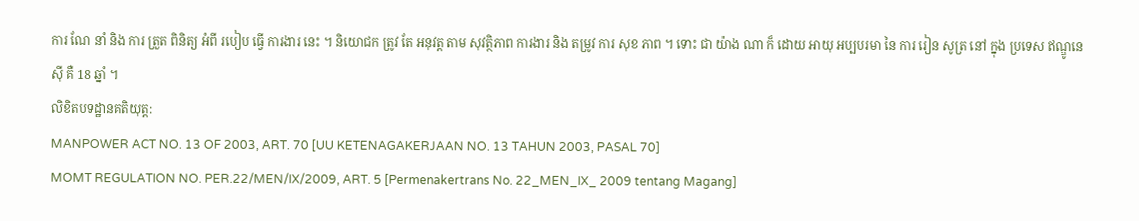ការ ណែ នាំ និង ការ ត្រួត ពិនិត្យ អំពី របៀប ធ្វើ ការងារ នេះ ។ និយោជក ត្រូវ តែ អនុវត្ត តាម សុវត្ថិភាព ការងារ និង តម្រូវ ការ សុខ ភាព ។ ទោះ ជា យ៉ាង ណា ក៏ ដោយ អាយុ អប្បបរមា នៃ ការ រៀន សូត្រ នៅ ក្នុង ប្រទេស ឥណ្ឌូនេស៊ី គឺ 18 ឆ្នាំ ។
លិខិតបទដ្ឋានគតិយុត្ត:
MANPOWER ACT NO. 13 OF 2003, ART. 70 [UU KETENAGAKERJAAN NO. 13 TAHUN 2003, PASAL 70]
MOMT REGULATION NO. PER.22/MEN/IX/2009, ART. 5 [Permenakertrans No. 22_MEN_IX_ 2009 tentang Magang]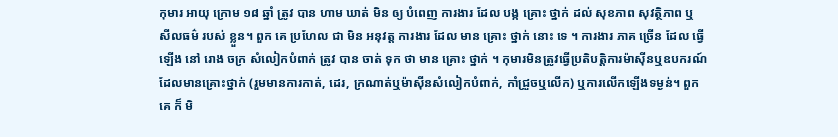កុមារ អាយុ ក្រោម ១៨ ឆ្នាំ ត្រូវ បាន ហាម ឃាត់ មិន ឲ្យ បំពេញ ការងារ ដែល បង្ក គ្រោះ ថ្នាក់ ដល់ សុខភាព សុវត្ថិភាព ឬ សីលធម៌ របស់ ខ្លួន។ ពួក គេ ប្រហែល ជា មិន អនុវត្ត ការងារ ដែល មាន គ្រោះ ថ្នាក់ នោះ ទេ ។ ការងារ ភាគ ច្រើន ដែល ធ្វើ ឡើង នៅ រោង ចក្រ សំលៀកបំពាក់ ត្រូវ បាន ចាត់ ទុក ថា មាន គ្រោះ ថ្នាក់ ។ កុមារមិនត្រូវធ្វើប្រតិបត្តិការម៉ាស៊ីនឬឧបករណ៍ដែលមានគ្រោះថ្នាក់ (រួមមានការកាត់, ដេរ, ក្រណាត់ឬម៉ាស៊ីនសំលៀកបំពាក់, កាំជ្រួចឬលើក) ឬការលើកឡើងទម្ងន់។ ពួក គេ ក៏ មិ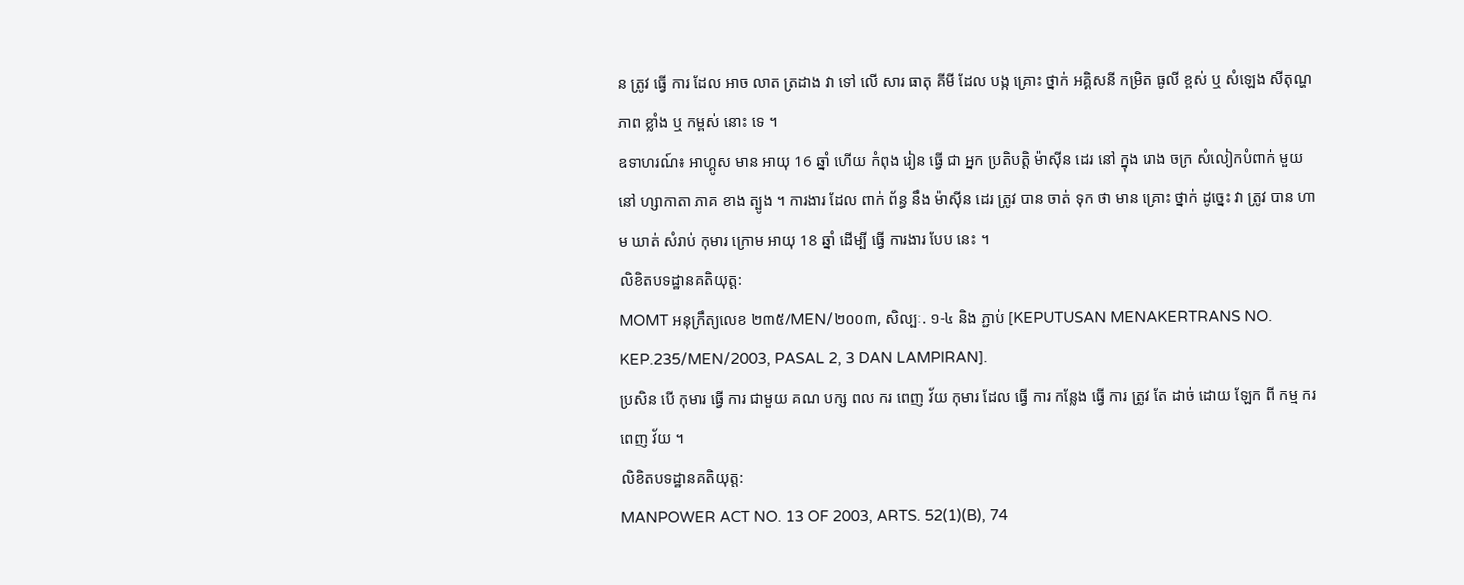ន ត្រូវ ធ្វើ ការ ដែល អាច លាត ត្រដាង វា ទៅ លើ សារ ធាតុ គីមី ដែល បង្ក គ្រោះ ថ្នាក់ អគ្គិសនី កម្រិត ធូលី ខ្ពស់ ឬ សំឡេង សីតុណ្ហភាព ខ្លាំង ឬ កម្ពស់ នោះ ទេ ។
ឧទាហរណ៍៖ អាហ្គូស មាន អាយុ 16 ឆ្នាំ ហើយ កំពុង រៀន ធ្វើ ជា អ្នក ប្រតិបត្តិ ម៉ាស៊ីន ដេរ នៅ ក្នុង រោង ចក្រ សំលៀកបំពាក់ មួយ នៅ ហ្សាកាតា ភាគ ខាង ត្បូង ។ ការងារ ដែល ពាក់ ព័ន្ធ នឹង ម៉ាស៊ីន ដេរ ត្រូវ បាន ចាត់ ទុក ថា មាន គ្រោះ ថ្នាក់ ដូច្នេះ វា ត្រូវ បាន ហាម ឃាត់ សំរាប់ កុមារ ក្រោម អាយុ 18 ឆ្នាំ ដើម្បី ធ្វើ ការងារ បែប នេះ ។
លិខិតបទដ្ឋានគតិយុត្ត:
MOMT អនុក្រឹត្យលេខ ២៣៥/MEN/២០០៣, សិល្បៈ. ១-៤ និង ភ្ជាប់ [KEPUTUSAN MENAKERTRANS NO. KEP.235/MEN/2003, PASAL 2, 3 DAN LAMPIRAN].
ប្រសិន បើ កុមារ ធ្វើ ការ ជាមួយ គណ បក្ស ពល ករ ពេញ វ័យ កុមារ ដែល ធ្វើ ការ កន្លែង ធ្វើ ការ ត្រូវ តែ ដាច់ ដោយ ឡែក ពី កម្ម ករ ពេញ វ័យ ។
លិខិតបទដ្ឋានគតិយុត្ត:
MANPOWER ACT NO. 13 OF 2003, ARTS. 52(1)(B), 74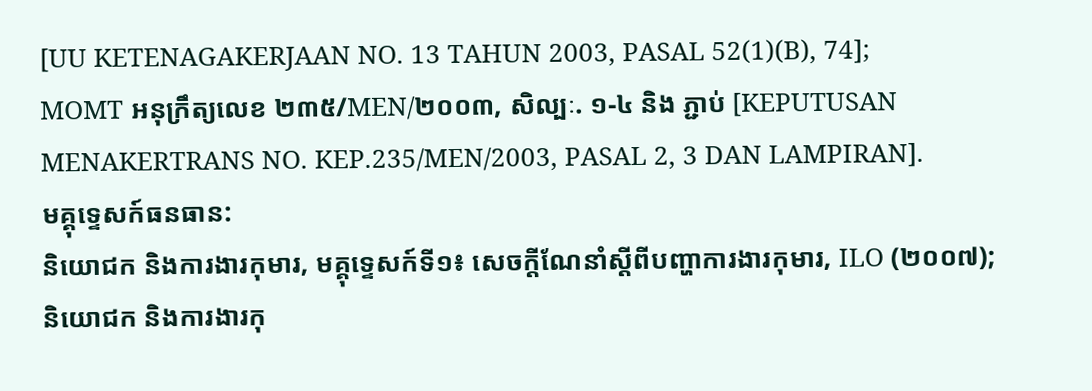[UU KETENAGAKERJAAN NO. 13 TAHUN 2003, PASAL 52(1)(B), 74];
MOMT អនុក្រឹត្យលេខ ២៣៥/MEN/២០០៣, សិល្បៈ. ១-៤ និង ភ្ជាប់ [KEPUTUSAN MENAKERTRANS NO. KEP.235/MEN/2003, PASAL 2, 3 DAN LAMPIRAN].
មគ្គុទ្ទេសក៍ធនធាន:
និយោជក និងការងារកុមារ, មគ្គុទ្ទេសក៍ទី១៖ សេចក្តីណែនាំស្តីពីបញ្ហាការងារកុមារ, ILO (២០០៧);
និយោជក និងការងារកុ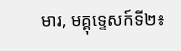មារ, មគ្គុទ្ទេសក៍ទី២៖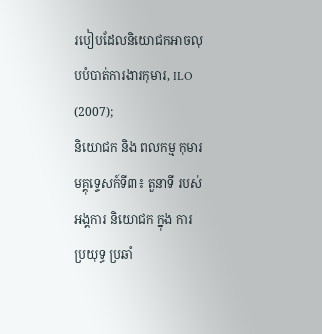របៀបដែលនិយោជកអាចលុបបំបាត់ការងារកុមារ, ILO (2007);
និយោជក និង ពលកម្ម កុមារ មគ្គុទ្ទេសក៍ទី៣៖ តួនាទី របស់ អង្គការ និយោជក ក្នុង ការ ប្រយុទ្ធ ប្រឆាំ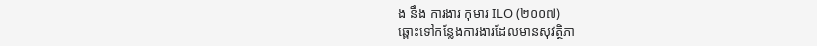ង នឹង ការងារ កុមារ ILO (២០០៧)
ឆ្ពោះទៅកន្លែងការងារដែលមានសុវត្ថិភា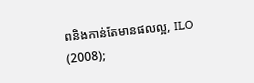ពនិងកាន់តែមានផលល្អ, ILO (2008);